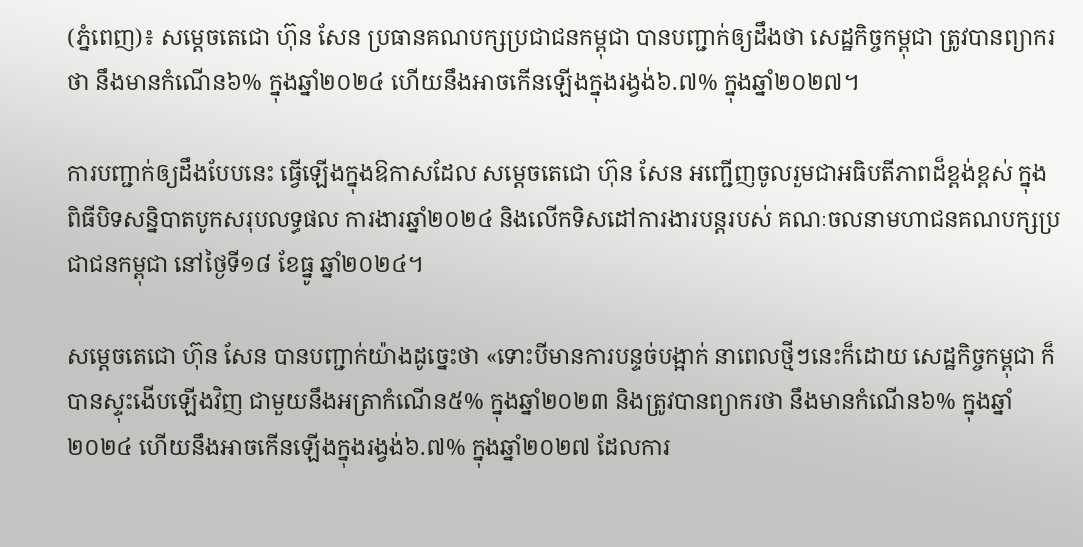(ភ្នំពេញ)៖ សម្តេចតេជោ ហ៊ុន សែន ប្រធានគណបក្សប្រជាជនកម្ពុជា បានបញ្ជាក់ឲ្យដឹងថា សេដ្ឋកិច្ចកម្ពុជា ត្រូវបានព្យាករថា នឹងមានកំណើន៦% ក្នុងឆ្នាំ២០២៤ ហើយនឹងអាចកើនឡើងក្នុងរង្វង់៦.៧% ក្នុងឆ្នាំ២០២៧។

ការបញ្ជាក់ឲ្យដឹងបែបនេះ ធ្វើឡើងក្នុងឱកាសដែល សម្តេចតេជោ ហ៊ុន សែន អញ្ជើញចូលរួមជាអធិបតីភាពដ៏ខ្ពង់ខ្ពស់ ក្នុងពិធីបិទសន្និបាតបូកសរុបលទ្ធផល ការងារឆ្នាំ២០២៤ និងលើកទិសដៅការងារបន្តរបស់ គណៈចលនាមហាជនគណបក្សប្រជាជនកម្ពុជា នៅថ្ងៃទី១៨ ខែធ្នូ ឆ្នាំ២០២៤។

សម្តេចតេជោ ហ៊ុន សែន បានបញ្ជាក់យ៉ាងដូច្នេះថា «ទោះបីមានការបន្ទច់បង្អាក់ នាពេលថ្មីៗនេះក៏ដោយ សេដ្ឋកិច្ចកម្ពុជា ក៏បានស្ទុះងើបឡើងវិញ ជាមួយនឹងអត្រាកំណើន៥% ក្នុងឆ្នាំ២០២៣ និងត្រូវបានព្យាករថា នឹងមានកំណើន៦% ក្នុងឆ្នាំ២០២៤ ហើយនឹងអាចកើនឡើងក្នុងរង្វង់៦.៧% ក្នុងឆ្នាំ២០២៧ ដែលការ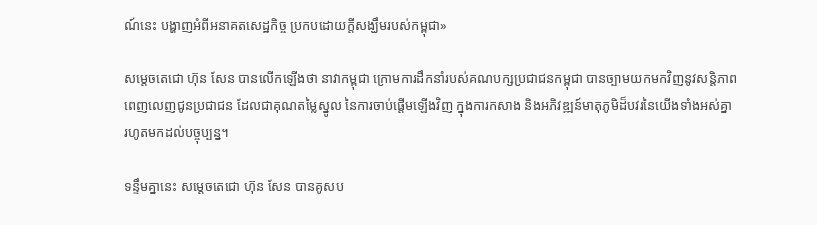ណ៍នេះ បង្ហាញអំពីអនាគតសេដ្ឋកិច្ច ប្រកបដោយក្តីសង្ឃឹមរបស់កម្ពុជា»

សម្តេចតេជោ ហ៊ុន សែន បានលើកឡើងថា នាវាកម្ពុជា ក្រោមការដឹកនាំរបស់គណបក្សប្រជាជនកម្ពុជា បានច្បាមយកមកវិញនូវសន្តិភាពពេញលេញជូនប្រជាជន ដែលជាគុណតម្លៃស្នូល នៃការចាប់ផ្តើមឡើងវិញ ក្នុងការកសាង និងអភិវឌ្ឍន៍មាតុភូមិដ៏បវរនៃយើងទាំងអស់គ្នា រហូតមកដល់បច្ចុប្បន្ន។

ទន្ទឹមគ្នានេះ សម្តេចតេជោ ហ៊ុន សែន បានគូសប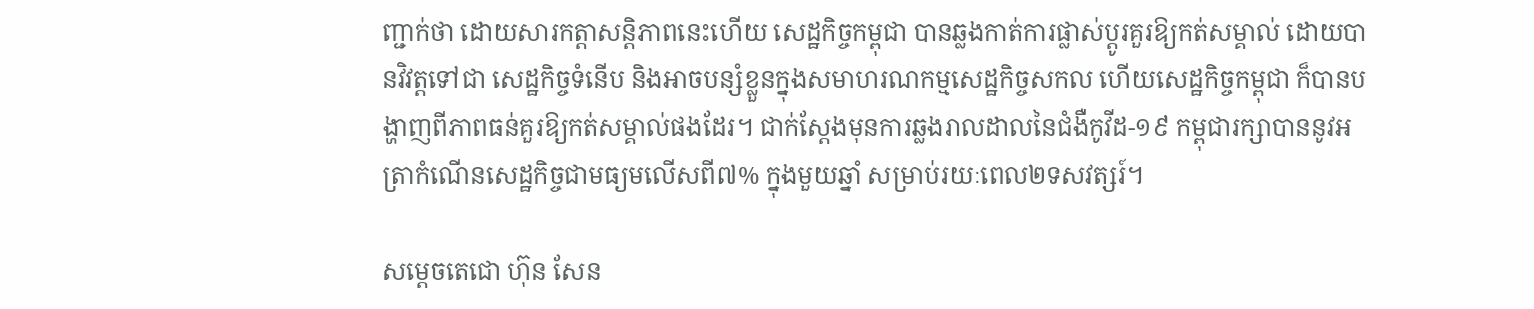ញ្ជាក់ថា ដោយសារកត្តាសន្តិភាពនេះហើយ សេដ្ឋកិច្ចកម្ពុជា បានឆ្លងកាត់ការផ្លាស់ប្តូរគួរឱ្យកត់សម្គាល់ ដោយបានវិវត្តទៅជា សេដ្ឋកិច្ចទំនើប និងអាចបន្សំខ្លួនក្នុងសមាហរណកម្មសេដ្ឋកិច្ចសកល ហើយសេដ្ឋកិច្ចកម្ពុជា ក៏បានបង្ហាញពីភាពធន់គួរឱ្យកត់សម្គាល់ផងដែរ។ ជាក់ស្តែងមុនការឆ្លងរាលដាលនៃជំងឺកូវីដ-១៩ កម្ពុជារក្សាបាននូវអត្រាកំណើនសេដ្ឋកិច្ចជាមធ្យមលើសពី៧% ក្នុងមួយឆ្នាំ សម្រាប់រយៈពេល២ទសវត្សរ៍។

សម្តេចតេជោ ហ៊ុន សែន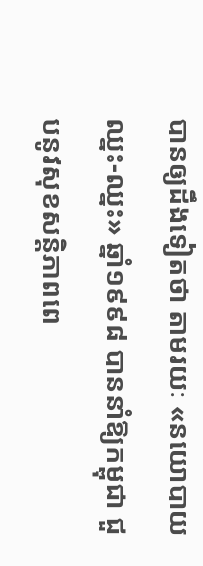បានឲ្យដឹងទៀតថា តាមរយៈ «នយោបាយឈ្នះ-ឈ្នះ» ឆ្នាំ១៩៩៨ បាននាំឱ្យកម្ពុជា ជួបនូវសុខសន្តិភាពពេ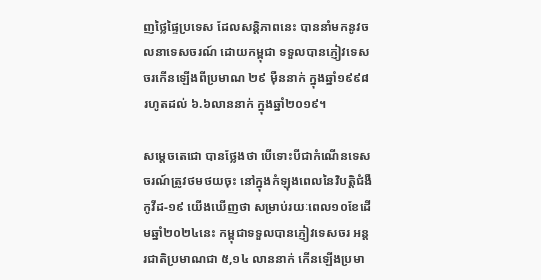ញថ្លៃផ្ទៃប្រទេស ដែលសន្តិភាពនេះ បាននាំមកនូវចលនាទេសចរណ៍ ដោយកម្ពុជា ទទួលបានភ្ញៀវទេសចរកើនឡើងពីប្រមាណ ២៩ ម៉ឺននាក់ ក្នុងឆ្នាំ១៩៩៨ រហូតដល់ ៦.៦លាននាក់ ក្នុងឆ្នាំ២០១៩។

សម្តេចតេជោ បានថ្លែងថា បើទោះបីជាកំណើនទេសចរណ៍ត្រូវថមថយចុះ នៅក្នុងកំឡុងពេលនៃវិបត្តិជំងឺកូវីដ-១៩ យើងឃើញថា សម្រាប់រយៈពេល១០ខែដើមឆ្នាំ២០២៤នេះ កម្ពុជាទទួលបានភ្ញៀវទេសចរ អន្តរជាតិប្រមាណជា ៥,១៤ លាននាក់ កើនឡើងប្រមា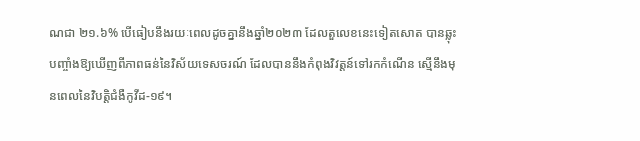ណជា ២១.៦% បើធៀបនឹងរយៈពេលដូចគ្នានឹងឆ្នាំ២០២៣ ដែលតួលេខនេះទៀតសោត បានឆ្លុះបញ្ចាំងឱ្យឃើញពីភាពធន់នៃវិស័យទេសចរណ៍ ដែលបាននឹងកំពុងវិវត្តន៍ទៅរកកំណើន ស្មើនឹងមុនពេលនៃវិបត្តិជំងឺកូវីដ-១៩។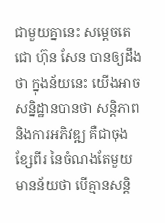ជាមួយគ្នានេះ សម្តេចតេជោ ហ៊ុន សែន បានឲ្យដឹងថា ក្នុងន័យនេះ យើងអាចសន្និដ្ឋានបានថា សន្តិភាព និងការអភិវឌ្ឍ គឺជាចុងខ្សែពីរ នៃចំណងតែមួយ មានន័យថា បើគ្មានសន្តិ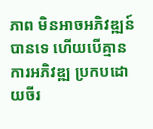ភាព មិនអាចអភិវឌ្ឍន៍បានទេ ហើយបើគ្មានការអភិវឌ្ឍ ប្រកបដោយចីរ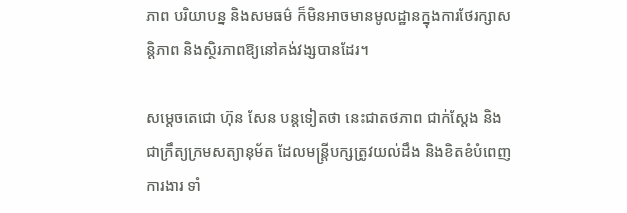ភាព បរិយាបន្ន និងសមធម៌ ក៏មិនអាចមានមូលដ្ឋានក្នុងការថែរក្សាសន្តិភាព និងស្ថិរភាពឱ្យនៅគង់វង្សបានដែរ។

សម្តេចតេជោ ហ៊ុន សែន បន្ដទៀតថា នេះជាតថភាព ជាក់ស្តែង និងជាក្រឹត្យក្រមសត្យានុម័ត ដែលមន្ត្រីបក្សត្រូវយល់ដឹង និងខិតខំបំពេញការងារ ទាំ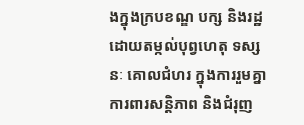ងក្នុងក្របខណ្ឌ បក្ស និងរដ្ឋ ដោយតម្កល់បុព្វហេតុ ទស្សនៈ គោលជំហរ ក្នុងការរួមគ្នាការពារសន្តិភាព និងជំរុញ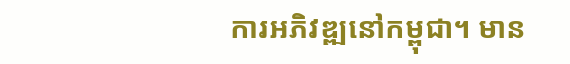ការអភិវឌ្ឍនៅកម្ពុជា។ មាន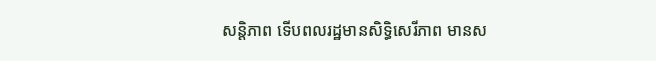សន្តិភាព ទើបពលរដ្ឋមានសិទ្ធិសេរីភាព មានស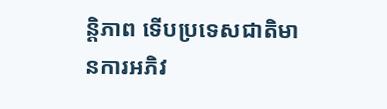ន្តិភាព ទើបប្រទេសជាតិមានការអភិវ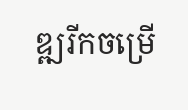ឌ្ឍរីកចម្រើ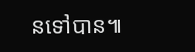នទៅបាន៕